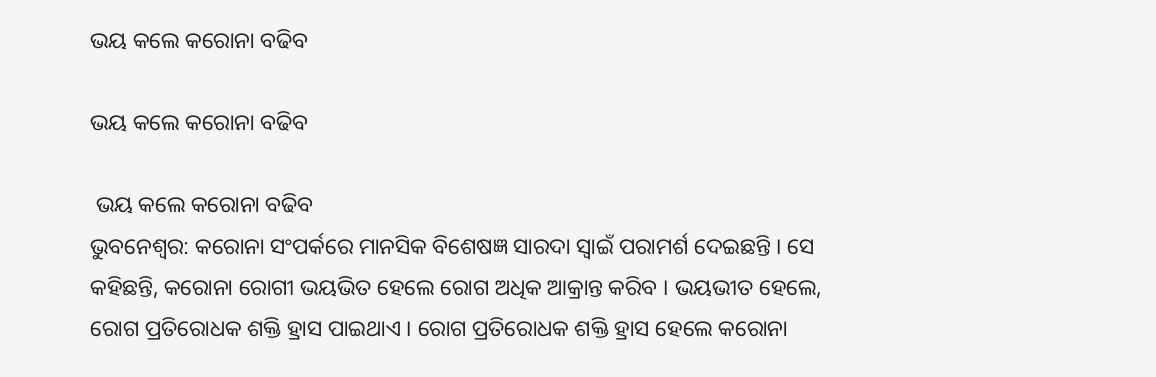ଭୟ କଲେ କରୋନା ବଢିବ

ଭୟ କଲେ କରୋନା ବଢିବ

 ଭୟ କଲେ କରୋନା ବଢିବ
ଭୁବନେଶ୍ୱର: କରୋନା ସଂପର୍କରେ ମାନସିକ ବିଶେଷଜ୍ଞ ସାରଦା ସ୍ୱାଇଁ ପରାମର୍ଶ ଦେଇଛନ୍ତି । ସେ କହିଛନ୍ତି, କରୋନା ରୋଗୀ ଭୟଭିତ ହେଲେ ରୋଗ ଅଧିକ ଆକ୍ରାନ୍ତ କରିବ । ଭୟଭୀତ ହେଲେ, ରୋଗ ପ୍ରତିରୋଧକ ଶକ୍ତି ହ୍ରାସ ପାଇଥାଏ । ରୋଗ ପ୍ରତିରୋଧକ ଶକ୍ତି ହ୍ରାସ ହେଲେ କରୋନା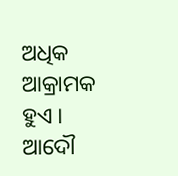ଅଧିକ ଆକ୍ରାମକ ହୁଏ । ଆଦୌ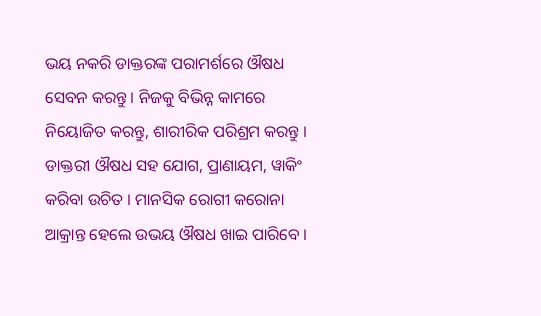ଭୟ ନକରି ଡାକ୍ତରଙ୍କ ପରାମର୍ଶରେ ଔଷଧ ସେବନ କରନ୍ତୁ । ନିଜକୁ ବିଭିନ୍ନ କାମରେ ନିୟୋଜିତ କରନ୍ତୁ, ଶାରୀରିକ ପରିଶ୍ରମ କରନ୍ତୁ । ଡାକ୍ତରୀ ଔଷଧ ସହ ଯୋଗ, ପ୍ରାଣାୟମ, ୱାକିଂ କରିବା ଉଚିତ । ମାନସିକ ରୋଗୀ କରୋନା ଆକ୍ରାନ୍ତ ହେଲେ ଉଭୟ ଔଷଧ ଖାଇ ପାରିବେ ।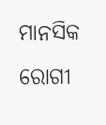ମାନସିକ ରୋଗୀ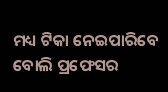ମଧ୍ୟ ଟିକା ନେଇପାରିବେ ବୋଲି ପ୍ରଫେସର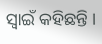ସ୍ୱାଇଁ କହିଛନ୍ତି ।